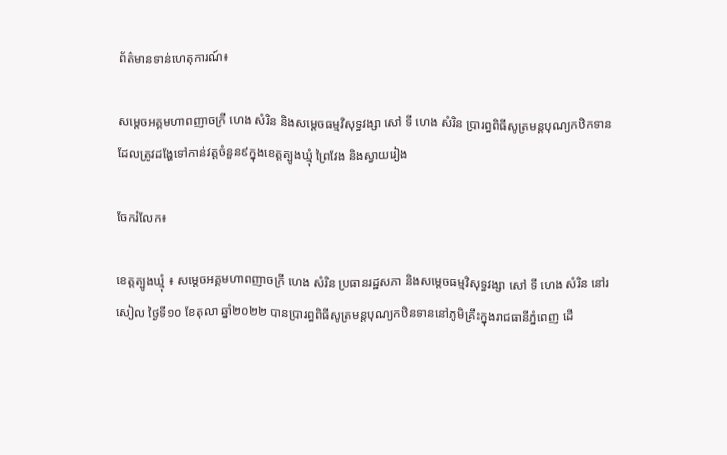ព័ត៌មានទាន់ហេតុការណ៍៖

សម្តេចអគ្គមហាពញាចក្រី ហេង សំរិន និងសម្តេចធម្មវិសុទ្ធវង្សា សៅ ទី ហេង សំរិន ប្រារព្ធពិធីសូត្រមន្តបុណ្យកឋិកទានដែលត្រូវដង្ហែទៅកាន់វត្តចំនួន៩ក្នុងខេត្តត្បូងឃ្មុំ ព្រៃវែង និងស្វាយរៀង

ចែករំលែក៖

ខេត្តត្បូងឃ្មុំ ៖ សម្តេចអគ្គមហាពញាចក្រី ហេង សំរិន ប្រធានរដ្ឋសភា និងសម្តេចធម្មវិសុទ្ធវង្សា សៅ ទី ហេង សំរិន នៅរសៀល ថ្ងៃទី១០ ខែតុលា ឆ្នាំ២០២២ បានប្រារព្ធពិធីសូត្រមន្តបុណ្យកឋិនទាននៅភូមិគ្រឹះក្នុងរាជធានីភ្នំពេញ ដើ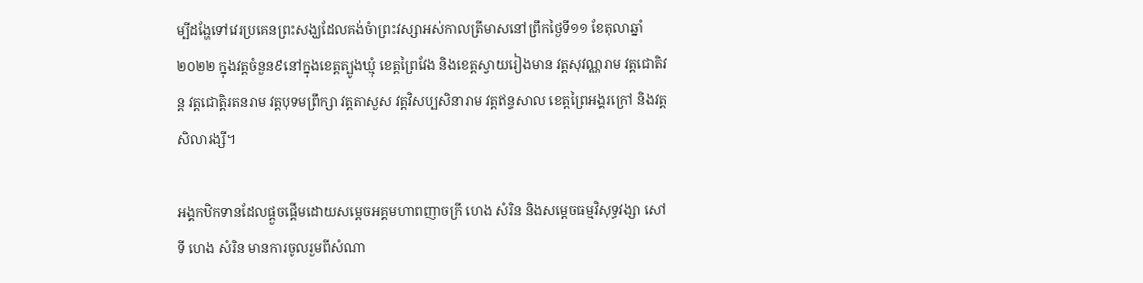ម្បីដង្ហែទៅវេរប្រគេនព្រះសង្ឃដែលគង់ចំាព្រះវស្សាអស់កាលត្រីមាសនៅព្រឹកថ្ងៃទី១១ ខែតុលាឆ្នាំ២០២២ ក្នុងវត្តចំនួន៩នៅក្នុងខេត្តត្បូងឃ្មុំ ខេត្តព្រៃវែង និងខេត្តស្វាយរៀងមាន វត្តសុវណ្ណរាម វត្តជោតិវន្ត វត្តជោត្តិរតនរាម វត្តបុទមព្រឹក្សា វត្តតាសួស វត្តវិសប្បសិនារាម វត្តឥន្ទសាល ខេត្តព្រៃអង្គរក្រៅ និងវត្តសិលារង្សី។

អង្គកឋិកទានដែលផ្តួចផ្តើមដោយសម្តេចអគ្គមហាពញាចក្រី ហេង សំរិន និងសម្តេចធម្មវិសុទ្ធវង្សា សៅ ទី ហេង សំរិន មានការចូលរួមពីសំណា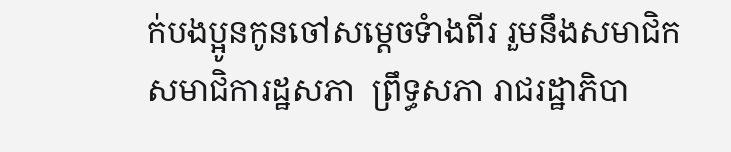ក់បងប្អូនកូនចៅសម្តេចទំាងពីរ រួមនឹងសមាជិកសមាជិការដ្ឋសភា  ព្រឹទ្ធសភា រាជរដ្ឋាភិបា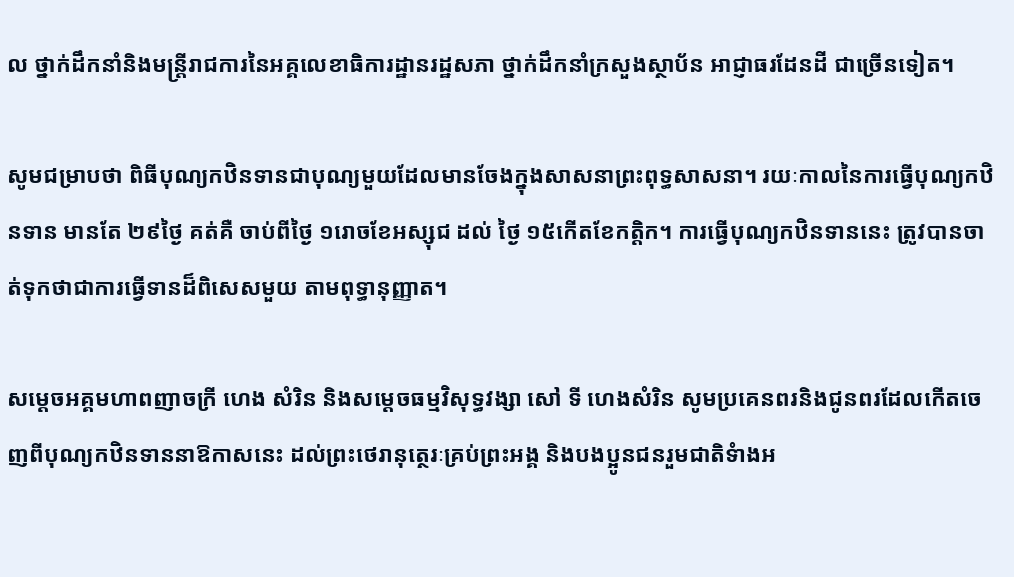ល ថ្នាក់ដឹកនាំនិងមន្រ្តីរាជការនៃអគ្គលេខាធិការដ្ឋានរដ្ឋសភា ថ្នាក់ដឹកនាំក្រសួងស្ថាប័ន អាជ្ញាធរដែនដី ជាច្រើនទៀត។

សូមជម្រាបថា ពិធីបុណ្យកឋិនទានជាបុណ្យមួយដែលមានចែងក្នុងសាសនាព្រះពុទ្ធសាសនា។ រយៈកាលនៃការធ្វើបុណ្យកឋិនទាន មានតែ ២៩ថ្ងៃ គត់គឺ ចាប់ពីថ្ងៃ ១រោចខែអស្សុជ ដល់ ថ្ងៃ ១៥កើតខែកត្តិក។ ការធ្វើបុណ្យកឋិនទាននេះ ត្រូវបានចាត់ទុកថាជាការធ្វើទានដ៏ពិសេសមួយ តាមពុទ្ធានុញ្ញាត។

សម្តេចអគ្គមហាពញាចក្រី ហេង សំរិន និងសម្តេចធម្មវិសុទ្ធវង្សា សៅ ទី ហេងសំរិន សូមប្រគេនពរនិងជូនពរដែលកើតចេញពីបុណ្យកឋិនទាននាឱកាសនេះ ដល់ព្រះថេរានុត្ថេរៈគ្រប់ព្រះអង្គ និងបងប្អូនជនរួមជាតិទំាងអ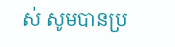ស់ សូមបានប្រ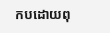កបដោយពុ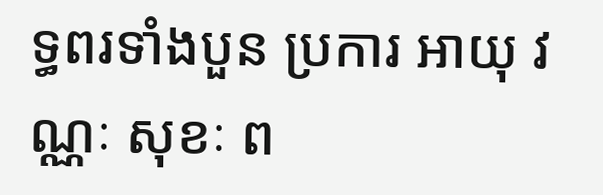ទ្ធពរទាំងបួន ប្រការ អាយុ វណ្ណៈ សុខៈ ព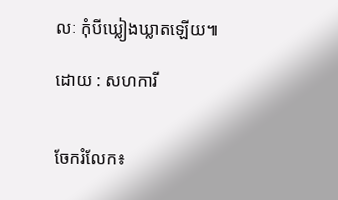លៈ កុំបីឃ្លៀងឃ្លាតឡើយ៕

ដោយ : សហការី


ចែករំលែក៖